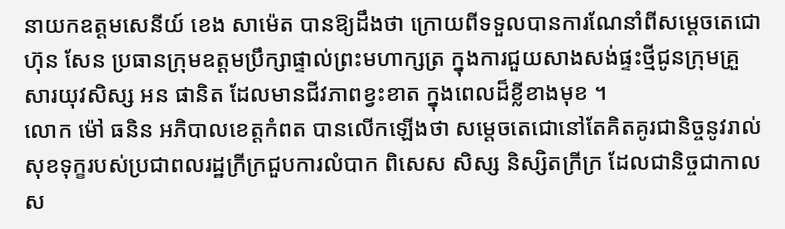នាយកឧត្តមសេនីយ៍ ខេង សាម៉េត បានឱ្យដឹងថា ក្រោយពីទទួលបានការណែនាំពីសម្តេចតេជោ ហ៊ុន សែន ប្រធានក្រុមឧត្តមប្រឹក្សាផ្ទាល់ព្រះមហាក្សត្រ ក្នុងការជួយសាងសង់ផ្ទះថ្មីជូនក្រុមគ្រួសារយុវសិស្ស អន ផានិត ដែលមានជីវភាពខ្វះខាត ក្នុងពេលដ៏ខ្លីខាងមុខ ។
លោក ម៉ៅ ធនិន អភិបាលខេត្តកំពត បានលើកឡើងថា សម្តេចតេជោនៅតែគិតគូរជានិច្ចនូវរាល់សុខទុក្ខរបស់ប្រជាពលរដ្ឋក្រីក្រជួបការលំបាក ពិសេស សិស្ស និស្សិតក្រីក្រ ដែលជានិច្ចជាកាលស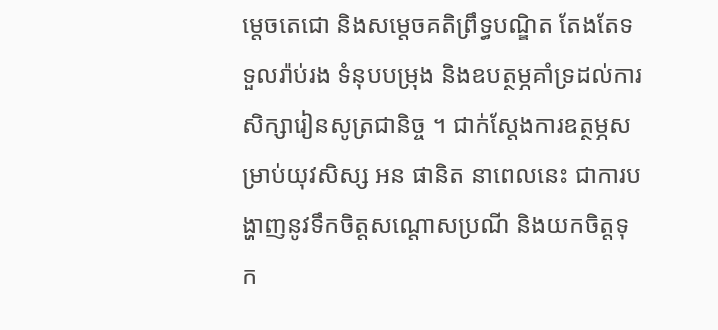ម្តេចតេជោ និងសម្តេចគតិព្រឹទ្ធបណ្ឌិត តែងតែទទួលរ៉ាប់រង ទំនុបបម្រុង និងឧបត្ថម្ភគាំទ្រដល់ការសិក្សារៀនសូត្រជានិច្ច ។ ជាក់ស្តែងការឧត្ថម្ភសម្រាប់យុវសិស្ស អន ផានិត នាពេលនេះ ជាការបង្ហាញនូវទឹកចិត្តសណ្តោសប្រណី និងយកចិត្តទុក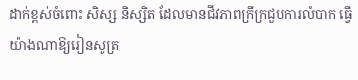ដាក់ខ្ពស់ចំពោះ សិស្ស និស្សិត ដែលមានជីវភាពក្រីក្រជួបការលំបាក ធ្វើយ៉ាងណាឱ្យរៀនសូត្រ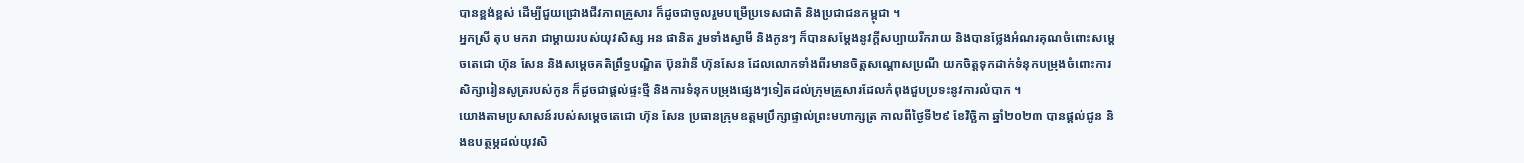បានខ្ពង់ខ្ពស់ ដើម្បីជួយជ្រោងជីវភាពគ្រួសារ ក៏ដូចជាចូលរួមបម្រើប្រទេសជាតិ និងប្រជាជនកម្ពុជា ។
អ្នកស្រី តុប មករា ជាម្តាយរបស់យុវសិស្ស អន ផានិត រួមទាំងស្វាមី និងកូនៗ ក៏បានសម្ដែងនូវក្តីសប្បាយរីករាយ និងបានថ្លែងអំណរគុណចំពោះសម្តេចតេជោ ហ៊ុន សែន និងសម្តេចគតិព្រឹទ្ធបណ្ឌិត ប៊ុនរ៉ានី ហ៊ុនសែន ដែលលោកទាំងពីរមានចិត្តសណ្តោសប្រណី យកចិត្តទុកដាក់ទំនុកបម្រុងចំពោះការសិក្សារៀនសូត្ររបស់កូន ក៏ដូចជាផ្តល់ផ្ទះថ្មី និងការទំនុកបម្រុងផ្សេងៗទៀតដល់ក្រុមគ្រួសារដែលកំពុងជួបប្រទះនូវការលំបាក ។
យោងតាមប្រសាសន៍របស់សម្តេចតេជោ ហ៊ុន សែន ប្រធានក្រុមឧត្តមប្រឹក្សាផ្ទាល់ព្រះមហាក្សត្រ កាលពីថ្ងៃទី២៩ ខែវិច្ឆិកា ឆ្នាំ២០២៣ បានផ្តល់ជូន និងឧបត្ថម្ភដល់យុវសិ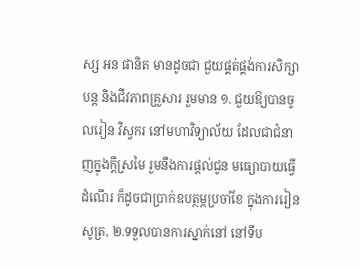ស្ស អន ផានិត មានដូចជា ជួយផ្គត់ផ្គង់ការសិក្សាបន្ត និងជីវភាពគ្រួសារ រួមមាន ១. ជួយឱ្យបានចូលរៀន វិស្វករ នៅមហាវិទ្យាល័យ ដែលជាជំនាញក្នុងក្ដីស្រមៃ រួមនឹងការផ្ដល់ជូន មធ្យោបាយធ្វើដំណើរ ក៏ដូចជាប្រាក់ឧបត្ថម្ភប្រចាំខែ ក្នុងការរៀនសូត្រ, ២.ទទួលបានការស្នាក់នៅ នៅទីប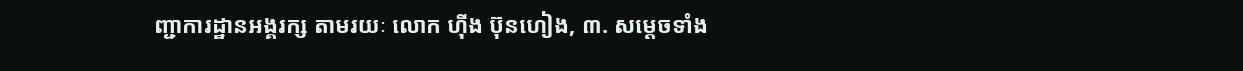ញ្ជាការដ្ឋានអង្គរក្ស តាមរយៈ លោក ហ៊ីង ប៊ុនហៀង, ៣. សម្ដេចទាំង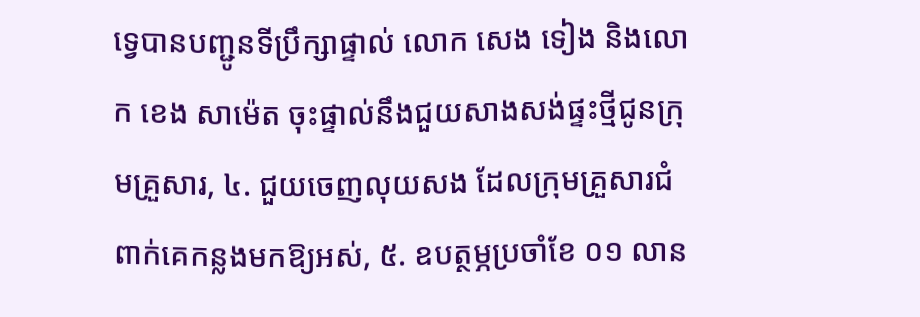ទ្វេបានបញ្ជូនទីប្រឹក្សាផ្ទាល់ លោក សេង ទៀង និងលោក ខេង សាម៉េត ចុះផ្ទាល់នឹងជួយសាងសង់ផ្ទះថ្មីជូនក្រុមគ្រួសារ, ៤. ជួយចេញលុយសង ដែលក្រុមគ្រួសារជំពាក់គេកន្លងមកឱ្យអស់, ៥. ឧបត្ថម្ភប្រចាំខែ ០១ លាន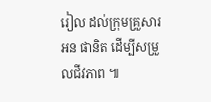រៀល ដល់ក្រុមគ្រួសារ អន ផានិត ដើម្បីសម្រួលជីវភាព ៕